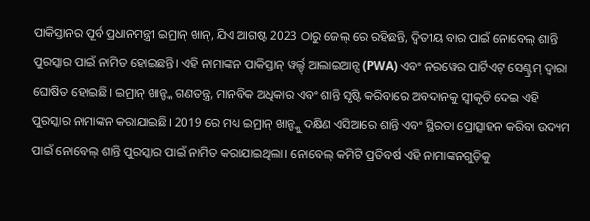ପାକିସ୍ତାନର ପୂର୍ବ ପ୍ରଧାନମନ୍ତ୍ରୀ ଇମ୍ରାନ୍ ଖାନ୍, ଯିଏ ଆଗଷ୍ଟ 2023 ଠାରୁ ଜେଲ୍ ରେ ରହିଛନ୍ତି, ଦ୍ୱିତୀୟ ବାର ପାଇଁ ନୋବେଲ୍ ଶାନ୍ତି ପୁରସ୍କାର ପାଇଁ ନାମିତ ହୋଇଛନ୍ତି। ଏହି ନାମାଙ୍କନ ପାକିସ୍ତାନ୍ ୱର୍ଲ୍ଡ୍ ଆଲାଇଆନ୍ସ (PWA) ଏବଂ ନରୱେର ପାର୍ଟିଏଟ୍ ସେଣ୍ଟ୍ରମ୍ ଦ୍ୱାରା ଘୋଷିତ ହୋଇଛି। ଇମ୍ରାନ୍ ଖାନ୍ଙ୍କ ଗଣତନ୍ତ୍ର, ମାନବିକ ଅଧିକାର ଏବଂ ଶାନ୍ତି ସୃଷ୍ଟି କରିବାରେ ଅବଦାନକୁ ସ୍ୱୀକୃତି ଦେଇ ଏହି ପୁରସ୍କାର ନାମାଙ୍କନ କରାଯାଇଛି। 2019 ରେ ମଧ୍ୟ ଇମ୍ରାନ୍ ଖାନ୍ଙ୍କୁ ଦକ୍ଷିଣ ଏସିଆରେ ଶାନ୍ତି ଏବଂ ସ୍ଥିରତା ପ୍ରୋତ୍ସାହନ କରିବା ଉଦ୍ୟମ ପାଇଁ ନୋବେଲ୍ ଶାନ୍ତି ପୁରସ୍କାର ପାଇଁ ନାମିତ କରାଯାଇଥିଲା। ନୋବେଲ୍ କମିଟି ପ୍ରତିବର୍ଷ ଏହି ନାମାଙ୍କନଗୁଡ଼ିକୁ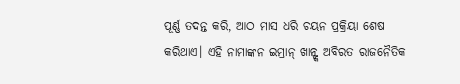ପୂର୍ଣ୍ଣ ତଦନ୍ତ କରି, ଆଠ ମାସ ଧରି ଚୟନ ପ୍ରକ୍ରିୟା ଶେଷ କରିଥାଏ। ଏହି ନାମାଙ୍କନ ଇମ୍ରାନ୍ ଖାନ୍ଙ୍କ ଅବିରତ ରାଜନୈତିକ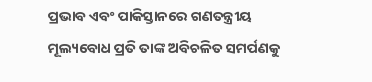ପ୍ରଭାବ ଏବଂ ପାକିସ୍ତାନରେ ଗଣତନ୍ତ୍ରୀୟ ମୂଲ୍ୟବୋଧ ପ୍ରତି ତାଙ୍କ ଅବିଚଳିତ ସମର୍ପଣକୁ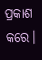ପ୍ରକାଶ କରେ।